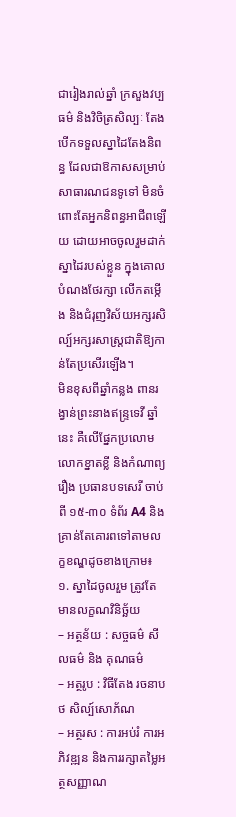ជារៀងរាល់ឆ្នាំ ក្រសួងវប្បធម៌ និងវិចិត្រសិល្បៈ តែងបើកទទួលស្នាដៃតែងនិពន្ធ ដែលជាឱកាសសម្រាប់សាធារណជនទូទៅ មិនចំពោះតែអ្នកនិពន្ធអាជីពឡើយ ដោយអាចចូលរួមដាក់ស្នាដៃរបស់ខ្លួន ក្នុងគោលបំណងថែរក្សា លើកតម្កើង និងជំរុញវិស័យអក្សរសិល្ប៍អក្សរសាស្ត្រជាតិឱ្យកាន់តែប្រសើរឡើង។
មិនខុសពីឆ្នាំកន្លង ពានរង្វាន់ព្រះនាងឥន្ទ្រទេវី ឆ្នាំនេះ គឺលើផ្នែកប្រលោមលោកខ្នាតខ្លី និងកំណាព្យរឿង ប្រធានបទសេរី ចាប់ពី ១៥-៣០ ទំព័រ A4 និងគ្រាន់តែគោរពទៅតាមលក្ខខណ្ឌដូចខាងក្រោម៖
១. ស្នាដៃចូលរួម ត្រូវតែមានលក្ខណវិនិច្ឆ័យ
– អត្ថន័យ : សច្ចធម៌ សីលធម៌ និង គុណធម៌
– អត្ថរូប : វិធីតែង រចនាបថ សិល្ប៍សោភ័ណ
– អត្ថរស : ការអប់រំ ការអភិវឌ្ឍន និងការរក្សាតម្លៃអត្ថសញ្ញាណ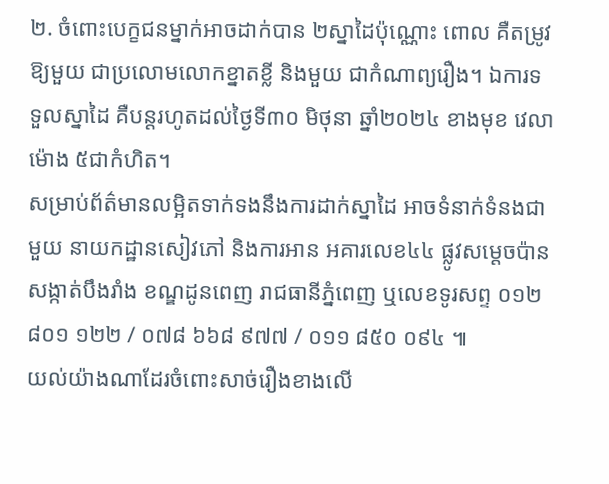២. ចំពោះបេក្ខជនម្នាក់អាចដាក់បាន ២ស្នាដៃប៉ុណ្ណោះ ពោល គឺតម្រូវឱ្យមួយ ជាប្រលោមលោកខ្នាតខ្លី និងមួយ ជាកំណាព្យរឿង។ ឯការទទួលស្នាដៃ គឺបន្តរហូតដល់ថ្ងៃទី៣០ មិថុនា ឆ្នាំ២០២៤ ខាងមុខ វេលាម៉ោង ៥ជាកំហិត។
សម្រាប់ព័ត៌មានលម្អិតទាក់ទងនឹងការដាក់ស្នាដៃ អាចទំនាក់ទំនងជាមួយ នាយកដ្ឋានសៀវភៅ និងការអាន អគារលេខ៤៤ ផ្លូវសម្តេចប៉ាន សង្កាត់បឹងរាំង ខណ្ឌដូនពេញ រាជធានីភ្នំពេញ ឬលេខទូរសព្ទ ០១២ ៨០១ ១២២ / ០៧៨ ៦៦៨ ៩៧៧ / ០១១ ៨៥០ ០៩៤ ៕
យល់យ៉ាងណាដែរចំពោះសាច់រឿងខាងលើ